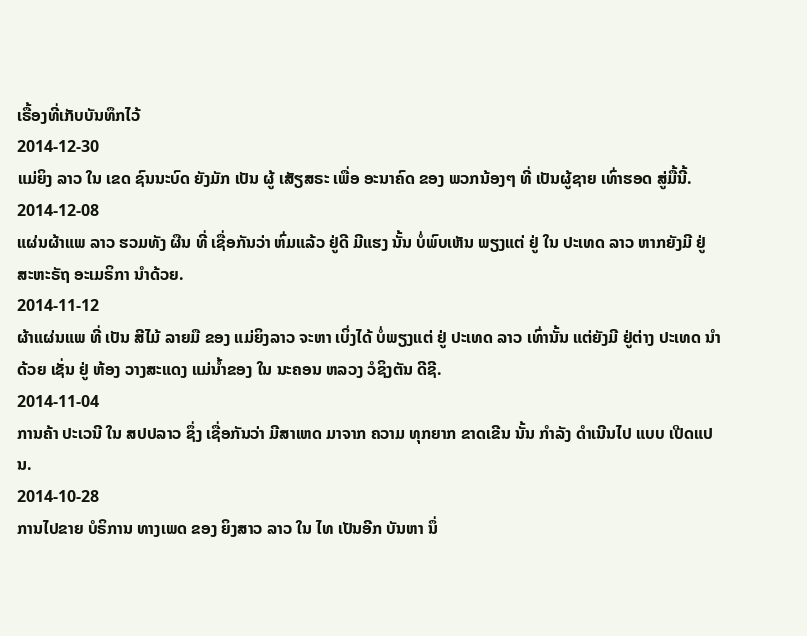ເຣື້ອງທີ່ເກັບບັນທຶກໄວ້
2014-12-30
ແມ່ຍິງ ລາວ ໃນ ເຂດ ຊົນນະບົດ ຍັງມັກ ເປັນ ຜູ້ ເສັຽສຣະ ເພື່ອ ອະນາຄົດ ຂອງ ພວກນ້ອງໆ ທີ່ ເປັນຜູ້ຊາຍ ເທົ່າຮອດ ສູ່ມື້ນີ້.
2014-12-08
ແຜ່ນຜ້າແພ ລາວ ຮວມທັງ ຜືນ ທີ່ ເຊື່ອກັນວ່າ ຫົ່ມແລ້ວ ຢູ່ດີ ມີແຮງ ນັ້ນ ບໍ່ພົບເຫັນ ພຽງແຕ່ ຢູ່ ໃນ ປະເທດ ລາວ ຫາກຍັງມີ ຢູ່ ສະຫະຣັຖ ອະເມຣິກາ ນຳດ້ວຍ.
2014-11-12
ຜ້າແຜ່ນແພ ທີ່ ເປັນ ສີໄມ້ ລາຍມື ຂອງ ແມ່ຍິງລາວ ຈະຫາ ເບິ່ງໄດ້ ບໍ່ພຽງແຕ່ ຢູ່ ປະເທດ ລາວ ເທົ່ານັ້ນ ແຕ່ຍັງມີ ຢູ່ຕ່າງ ປະເທດ ນຳດ້ວຍ ເຊັ່ນ ຢູ່ ຫ້ອງ ວາງສະແດງ ແມ່ນ້ຳຂອງ ໃນ ນະຄອນ ຫລວງ ວໍຊິງຕັນ ດີຊີ.
2014-11-04
ການຄ້າ ປະເວນີ ໃນ ສປປລາວ ຊຶ່ງ ເຊື່ອກັນວ່າ ມີສາເຫດ ມາຈາກ ຄວາມ ທຸກຍາກ ຂາດເຂີນ ນັ້ນ ກໍາລັງ ດຳເນີນໄປ ແບບ ເປີດແປນ.
2014-10-28
ການໄປຂາຍ ບໍຣິການ ທາງເພດ ຂອງ ຍິງສາວ ລາວ ໃນ ໄທ ເປັນອີກ ບັນຫາ ນຶ່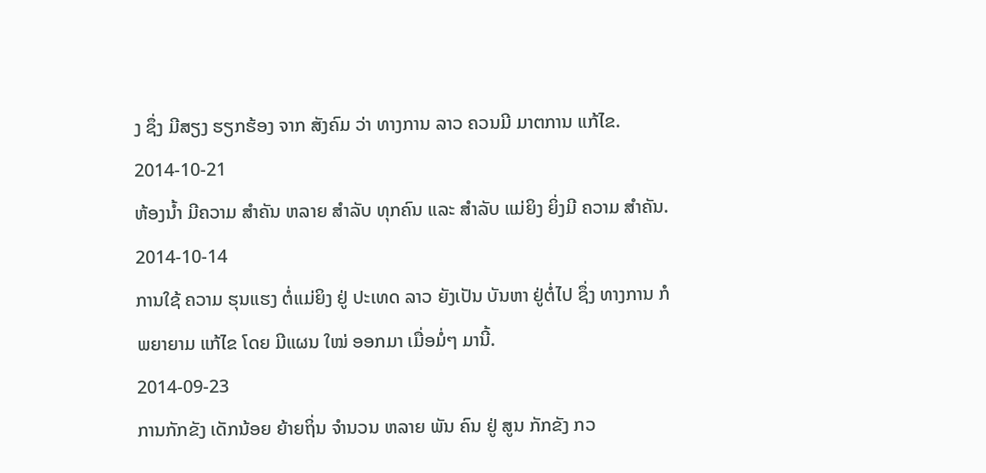ງ ຊຶ່ງ ມີສຽງ ຮຽກຮ້ອງ ຈາກ ສັງຄົມ ວ່າ ທາງການ ລາວ ຄວນມີ ມາຕການ ແກ້ໄຂ.
2014-10-21
ຫ້ອງນ້ຳ ມີຄວາມ ສຳຄັນ ຫລາຍ ສຳລັບ ທຸກຄົນ ແລະ ສຳລັບ ແມ່ຍິງ ຍິ່ງມີ ຄວາມ ສຳຄັນ.
2014-10-14
ການໃຊ້ ຄວາມ ຮຸນແຮງ ຕໍ່ແມ່ຍິງ ຢູ່ ປະເທດ ລາວ ຍັງເປັນ ບັນຫາ ຢູ່ຕໍ່ໄປ ຊຶ່ງ ທາງການ ກໍ ພຍາຍາມ ແກ້ໄຂ ໂດຍ ມີແຜນ ໃໝ່ ອອກມາ ເມື່ອມໍ່ໆ ມານີ້.
2014-09-23
ການກັກຂັງ ເດັກນ້ອຍ ຍ້າຍຖິ່ນ ຈໍານວນ ຫລາຍ ພັນ ຄົນ ຢູ່ ສູນ ກັກຂັງ ກວ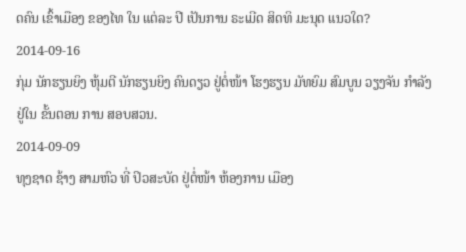ດຄົນ ເຂົ້າເມືອງ ຂອງໄທ ໃນ ແຕ່ລະ ປີ ເປັນການ ຣະເມີດ ສິດທິ ມະນຸດ ແນວໃດ?
2014-09-16
ກຸ່ມ ນັກຮຽນຍິງ ຫຸ້ມຕີ ນັກຮຽນຍິງ ຄົນດຽວ ຢູ່ຕໍ່ໜ້າ ໂຮງຮຽນ ມັທຍົມ ສົມບູນ ວຽງຈັນ ກຳລັງ ຢູ່ໃນ ຂັ້ນຕອນ ການ ສອບສວນ.
2014-09-09
ທຸງຊາດ ຊ້າງ ສາມຫົວ ທີ່ ປິວສະບັດ ຢູ່ຕໍ່ໜ້າ ຫ້ອງການ ເມືອງ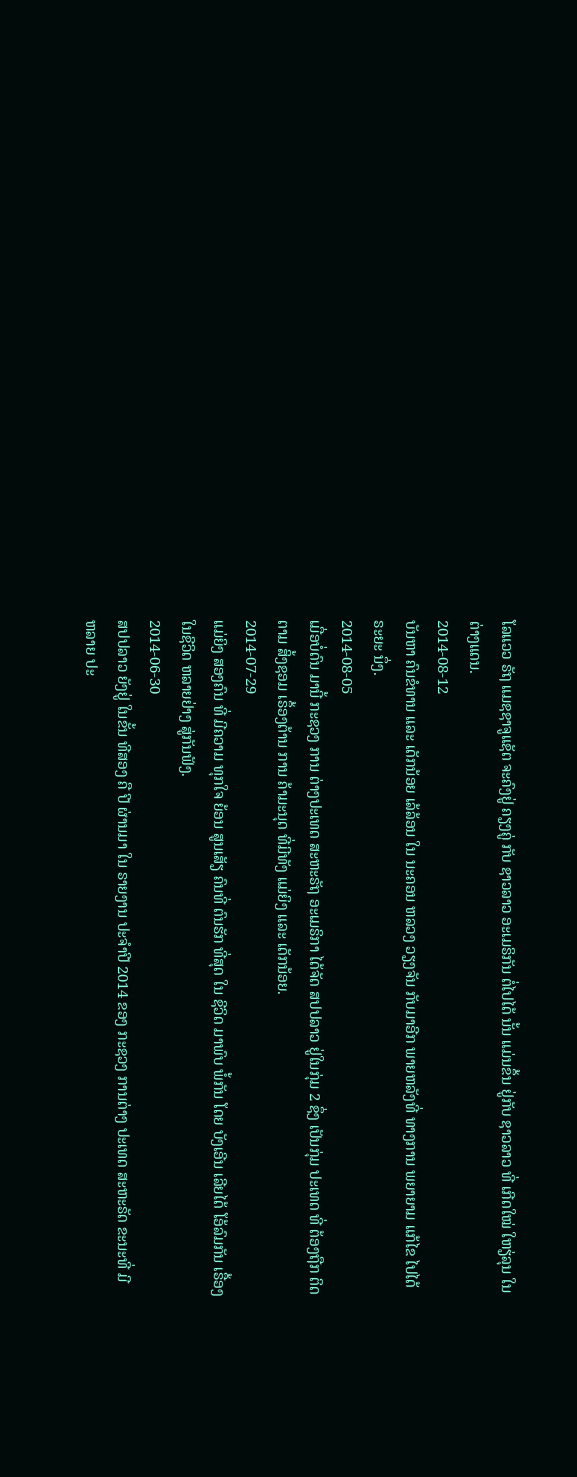ໂລແວວ ຣັຖ ແມຊຊາຈູແຊັຕ ຈະຄົງຢູ່ ຄຽງຄູ່ ກັບ ຊາວລາວ ອະເມຣິກັນ ຕໍ່ໄປໄດ້ ນັ້ນ ແມ່ນຂຶ້ນ ຢູ່ກັບ ຊາວລາວ ທີ່ ເກີດໃໝ່ ໃຫຽ່ລຸນ ໃນ ຕ່າງແດນ.
2014-08-12
ບັນຫາ ຄົນຂໍທານ ແລະ ເດັກນ້ອຍ ເລ້ລ້ອນ ໃນ ນະຄອນ ຫລວງ ວຽງຈັນ ກັບມາອີກ ພາຍຫລັງທີ່ ທາງການ ພຍາຍາມ ແກ້ໄຂ ໄປໄດ້ ຣະຍະ ນຶ່ງ.
2014-08-05
ເມື່ອບໍ່ດົນ ມານີ້ ກະຊວງ ການ ຕ່າງປະເທດ ສະຫະຣັຖ ອະເມຣິກາ ໄດ້ຈັດ ສປປລາວ ຢູ່ໃນກຸ່ມ 2 ຊຶ່ງ ເປັນກຸ່ມ ປະເທດ ທີ່ ຕ້ອງຖືກ ຕິດຕາມ ສິ້ງຊອມ ເຣຶ້ອງຕ້ານ ການ ຄ້າມະນຸດ ທີ່ມີທັງ ແມ່ຍິງ ແລະ ເດັກນ້ອຍ.
2014-07-29
ແມ່ຍິງ ສອງຄົນ ທີ່ ມີຄວາມ ທຸກໃຈ ຍ້ອນ ສູນເສັຽ ຄົນທີ່ ຕົນຮັກ ທີ່ສຸດ ໃນ ຊີວິດ ມາພົບ ພໍ້ກັນ ໂດຍ ບັງເອີນ ເລີຍໄດ້ ໂອ້ລົມກັນ ເຣື້ອງ ໃນຊີວິດ ຫລາຍຢ່າງ ສູ່ກັນຟັງ.
2014-06-30
ສປປລາວ ຍັງຢູ່ ໃນຂັ້ນ ທີສອງ ຄື ປີ ຜ່ານມາ ໃນ ຣາຍງານ ປະຈໍາປີ 2014 ຂອງ ກະຊວງ ການຕ່າງ ປະເທດ ສະຫະຣັດ ຂະນະທີ່ ມີ ຫລາຍ ປະ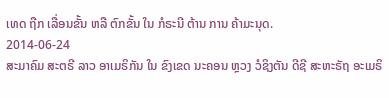ເທດ ຖືກ ເລື່ອນຂັ້ນ ຫລື ຕົກຂັ້ນ ໃນ ກໍຣະນີ ຕ້ານ ການ ຄ້າມະນຸດ.
2014-06-24
ສະມາຄົມ ສະຕຣີ ລາວ ອາເມຣິກັນ ໃນ ຂົງເຂດ ນະຄອນ ຫຼວງ ວໍຊິງຕັນ ດີຊີ ສະຫະຣັຖ ອະເມຣິ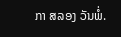ກາ ສລອງ ວັນພໍ່.